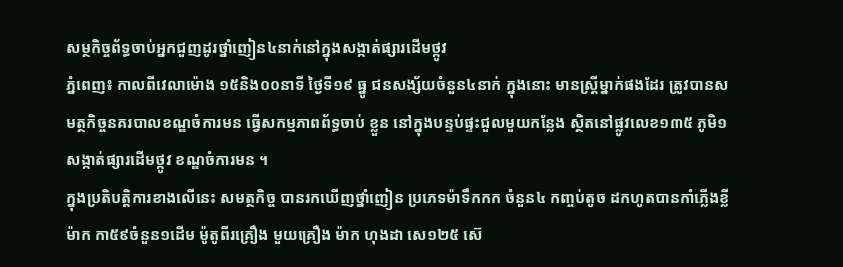សម្ថកិច្ចព័ទ្ធចាប់អ្នកជួញដូរថ្នាំញៀន៤នាក់នៅក្នុងសង្កាត់ផ្សារដើមថ្កូវ
ភ្នំពេញ៖ កាលពីវេលាម៉ោង ១៥និង០០នាទី ថ្ងៃទី១៩ ធ្នូ ជនសង្ស័យចំនួន៤នាក់ ក្នុងនោះ មានស្ត្រីម្នាក់ផងដែរ ត្រូវបានសមត្ថកិច្ចនគរបាលខណ្ឌចំការមន ធ្វើសកម្មភាពព័ទ្ធចាប់ ខ្លួន នៅក្នុងបន្ទប់ផ្ទះជួលមួយកន្លែង ស្ថិតនៅផ្លូវលេខ១៣៥ ភូមិ១ សង្កាត់ផ្សារដើមថ្កូវ ខណ្ឌចំការមន ។
ក្នុងប្រតិបត្ដិការខាងលើនេះ សមត្ថកិច្ច បានរកឃើញថ្នាំញៀន ប្រភេទម៉ាទឹកកក ចំនួន៤ កញ្ចប់តូច ដកហូតបានកាំភ្លើងខ្លី ម៉ាក កា៥៩ចំនួន១ដើម ម៉ូតូពីរគ្រឿង មួយគ្រឿង ម៉ាក ហុងដា សេ១២៥ ស៊េ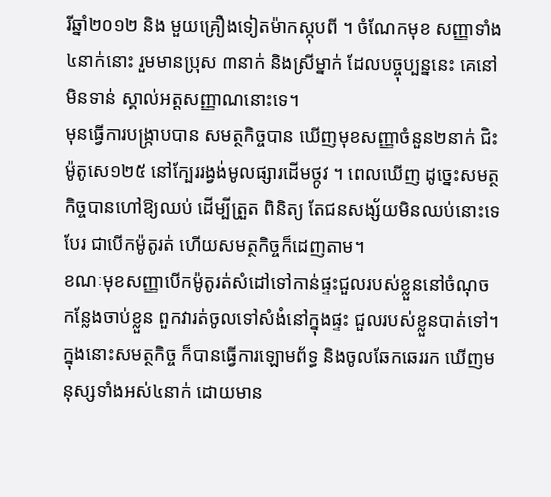រីឆ្នាំ២០១២ និង មួយគ្រឿងទៀតម៉ាកស្កុបពី ។ ចំណែកមុខ សញ្ញាទាំង៤នាក់នោះ រួមមានប្រុស ៣នាក់ និងស្រីម្នាក់ ដែលបច្ចុប្បន្ននេះ គេនៅមិនទាន់ ស្គាល់អត្ដសញ្ញាណនោះទេ។
មុនធ្វើការបង្ក្រាបបាន សមត្ថកិច្ចបាន ឃើញមុខសញ្ញាចំនួន២នាក់ ជិះម៉ូតូសេ១២៥ នៅក្បែររង្វង់មូលផ្សារដើមថ្កូវ ។ ពេលឃើញ ដូច្នេះសមត្ថកិច្ចបានហៅឱ្យឈប់ ដើម្បីត្រួត ពិនិត្យ តែជនសង្ស័យមិនឈប់នោះទេ បែរ ជាបើកម៉ូតូរត់ ហើយសមត្ថកិច្ចក៏ដេញតាម។
ខណៈមុខសញ្ញាបើកម៉ូតូរត់សំដៅទៅកាន់ផ្ទះជួលរបស់ខ្លួននៅចំណុចកន្លែងចាប់ខ្លួន ពួកវារត់ចូលទៅសំងំនៅក្នុងផ្ទះ ជួលរបស់ខ្លួនបាត់ទៅ។ ក្នុងនោះសមត្ថកិច្ច ក៏បានធ្វើការឡោមព័ទ្ធ និងចូលឆែកឆេររក ឃើញមនុស្សទាំងអស់៤នាក់ ដោយមាន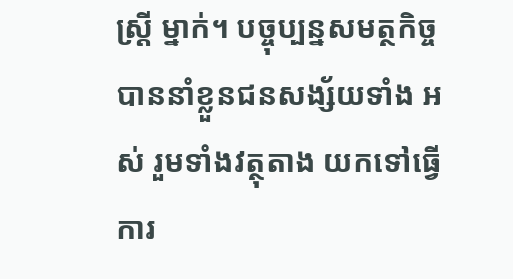ស្ដ្រី ម្នាក់។ បច្ចុប្បន្នសមត្ថកិច្ច បាននាំខ្លួនជនសង្ស័យទាំង អស់ រួមទាំងវត្ថុតាង យកទៅធ្វើការ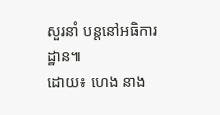សួរនាំ បន្ដនៅអធិការដ្ឋាន៕
ដោយ៖ ហេង នាង